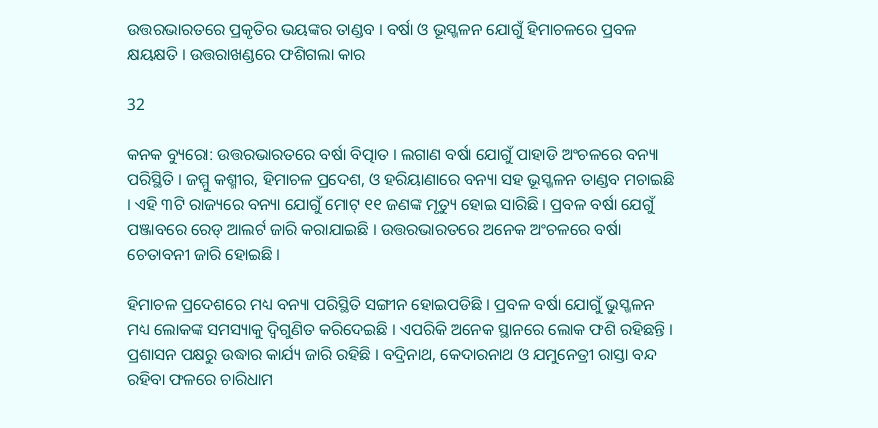ଉତ୍ତରଭାରତରେ ପ୍ରକୃତିର ଭୟଙ୍କର ତାଣ୍ଡବ । ବର୍ଷା ଓ ଭୂସ୍ଖଳନ ଯୋଗୁଁ ହିମାଚଳରେ ପ୍ରବଳ କ୍ଷୟକ୍ଷତି । ଉତ୍ତରାଖଣ୍ଡରେ ଫଶିଗଲା କାର

32

କନକ ବ୍ୟୁରୋ: ଉତ୍ତରଭାରତରେ ବର୍ଷା ବିତ୍ପାତ । ଲଗାଣ ବର୍ଷା ଯୋଗୁଁ ପାହାଡି ଅଂଚଳରେ ବନ୍ୟା ପରିସ୍ଥିତି । ଜମ୍ମୁ କଶ୍ମୀର, ହିମାଚଳ ପ୍ରଦେଶ, ଓ ହରିୟାଣାରେ ବନ୍ୟା ସହ ଭୂସ୍ଖଳନ ତାଣ୍ଡବ ମଚାଇଛି । ଏହି ୩ଟି ରାଜ୍ୟରେ ବନ୍ୟା ଯୋଗୁଁ ମୋଟ୍ ୧୧ ଜଣଙ୍କ ମୃତ୍ୟୁ ହୋଇ ସାରିଛି । ପ୍ରବଳ ବର୍ଷା ଯେଗୁଁ ପଞ୍ଜାବରେ ରେଡ୍ ଆଲର୍ଟ ଜାରି କରାଯାଇଛି । ଉତ୍ତରଭାରତରେ ଅନେକ ଅଂଚଳରେ ବର୍ଷା ଚେତାବନୀ ଜାରି ହୋଇଛି ।

ହିମାଚଳ ପ୍ରଦେଶରେ ମଧ୍ୟ ବନ୍ୟା ପରିସ୍ଥିତି ସଙ୍ଗୀନ ହୋଇପଡିଛି । ପ୍ରବଳ ବର୍ଷା ଯୋଗୁଁ ଭୁସ୍ଖଳନ ମଧ୍ୟ ଲୋକଙ୍କ ସମସ୍ୟାକୁ ଦ୍ୱିଗୁଣିତ କରିଦେଇଛି । ଏପରିକି ଅନେକ ସ୍ଥାନରେ ଲୋକ ଫଶି ରହିଛନ୍ତି । ପ୍ରଶାସନ ପକ୍ଷରୁ ଉଦ୍ଧାର କାର୍ଯ୍ୟ ଜାରି ରହିଛି । ବଦ୍ରିନାଥ, କେଦାରନାଥ ଓ ଯମୁନେତ୍ରୀ ରାସ୍ତା ବନ୍ଦ ରହିବା ଫଳରେ ଚାରିଧାମ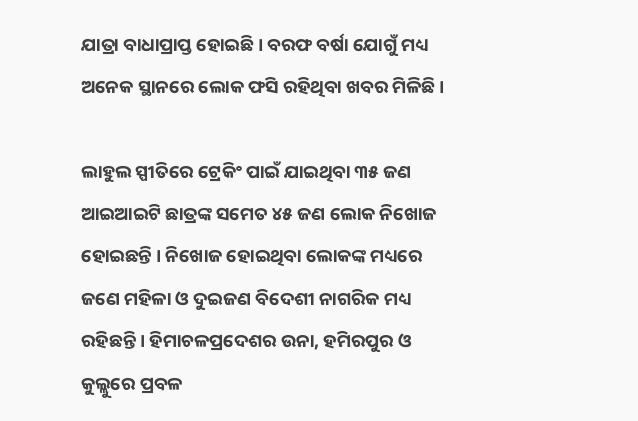ଯାତ୍ରା ବାଧାପ୍ରାପ୍ତ ହୋଇଛି । ବରଫ ବର୍ଷା ଯୋଗୁଁ ମଧ୍ୟ ଅନେକ ସ୍ଥାନରେ ଲୋକ ଫସି ରହିଥିବା ଖବର ମିଳିଛି ।

ଲାହୁଲ ସ୍ପୀତିରେ ଟ୍ରେକିଂ ପାଇଁ ଯାଇଥିବା ୩୫ ଜଣ ଆଇଆଇଟି ଛାତ୍ରଙ୍କ ସମେତ ୪୫ ଜଣ ଲୋକ ନିଖୋଜ ହୋଇଛନ୍ତି । ନିଖୋଜ ହୋଇଥିବା ଲୋକଙ୍କ ମଧ୍ୟରେ ଜଣେ ମହିଳା ଓ ଦୁଇଜଣ ବିଦେଶୀ ନାଗରିକ ମଧ୍ୟ ରହିଛନ୍ତି । ହିମାଚଳପ୍ରଦେଶର ଉନା, ହମିରପୁର ଓ କୁଲ୍ଲୁରେ ପ୍ରବଳ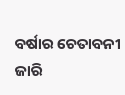ବର୍ଷାର ଚେତାବନୀ ଜାରି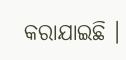କରାଯାଇଛି ।